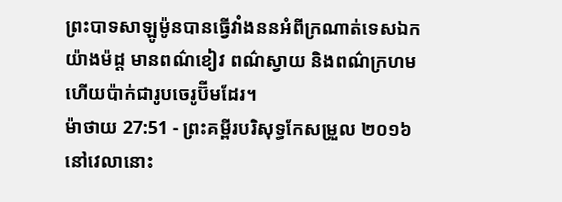ព្រះបាទសាឡូម៉ូនបានធ្វើវាំងននអំពីក្រណាត់ទេសឯកយ៉ាងម៉ដ្ត មានពណ៌ខៀវ ពណ៌ស្វាយ និងពណ៌ក្រហម ហើយប៉ាក់ជារូបចេរូប៊ីមដែរ។
ម៉ាថាយ 27:51 - ព្រះគម្ពីរបរិសុទ្ធកែសម្រួល ២០១៦ នៅវេលានោះ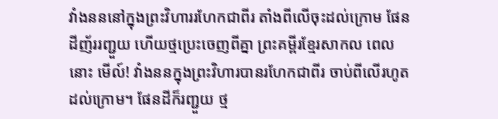វាំងនននៅក្នុងព្រះវិហាររហែកជាពីរ តាំងពីលើចុះដល់ក្រោម ផែនដីញ័ររញ្ជួយ ហើយថ្មប្រេះចេញពីគ្នា ព្រះគម្ពីរខ្មែរសាកល ពេលនោះ មើល៍! វាំងននក្នុងព្រះវិហារបានរហែកជាពីរ ចាប់ពីលើរហូតដល់ក្រោម។ ផែនដីក៏រញ្ជួយ ថ្ម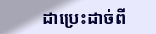ដាប្រេះដាច់ពី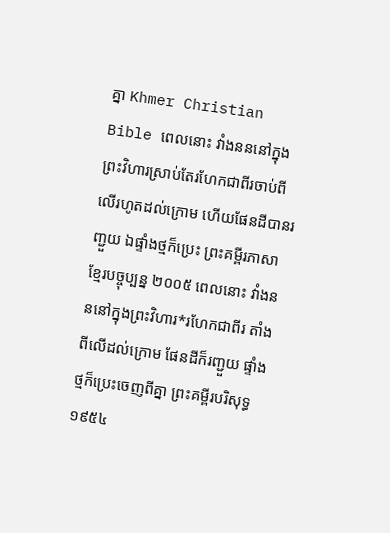គ្នា Khmer Christian Bible ពេលនោះ វាំងនននៅក្នុងព្រះវិហារស្រាប់តែរហែកជាពីរចាប់ពីលើរហូតដល់ក្រោម ហើយផែនដីបានរញ្ជួយ ឯផ្ទាំងថ្មក៏ប្រេះ ព្រះគម្ពីរភាសាខ្មែរបច្ចុប្បន្ន ២០០៥ ពេលនោះ វាំងនននៅក្នុងព្រះវិហារ*រហែកជាពីរ តាំងពីលើដល់ក្រោម ផែនដីក៏រញ្ជួយ ផ្ទាំងថ្មក៏ប្រេះចេញពីគ្នា ព្រះគម្ពីរបរិសុទ្ធ ១៩៥៤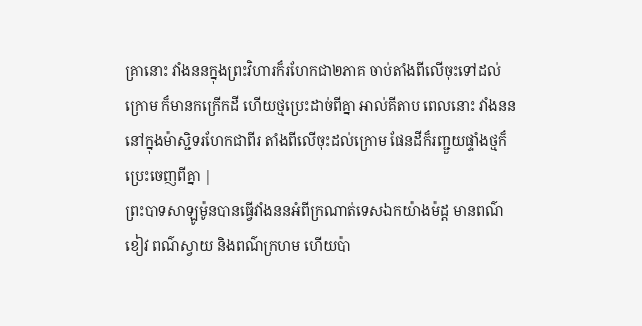គ្រានោះ វាំងននក្នុងព្រះវិហារក៏រហែកជា២ភាគ ចាប់តាំងពីលើចុះទៅដល់ក្រោម ក៏មានកក្រើកដី ហើយថ្មប្រេះដាច់ពីគ្នា អាល់គីតាប ពេលនោះ វាំងនននៅក្នុងម៉ាស្ជិទរហែកជាពីរ តាំងពីលើចុះដល់ក្រោម ផែនដីក៏រញ្ជួយផ្ទាំងថ្មក៏ប្រេះចេញពីគ្នា |
ព្រះបាទសាឡូម៉ូនបានធ្វើវាំងននអំពីក្រណាត់ទេសឯកយ៉ាងម៉ដ្ត មានពណ៌ខៀវ ពណ៌ស្វាយ និងពណ៌ក្រហម ហើយប៉ា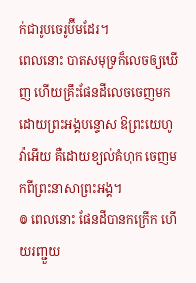ក់ជារូបចេរូប៊ីមដែរ។
ពេលនោះ បាតសមុទ្រក៏លេចឲ្យឃើញ ហើយគ្រឹះផែនដីលេចចេញមក ដោយព្រះអង្គបន្ទោស ឱព្រះយេហូវ៉ាអើយ គឺដោយខ្យល់គំហុក ចេញមកពីព្រះនាសាព្រះអង្គ។
៙ ពេលនោះ ផែនដីបានកក្រើក ហើយរញ្ជួយ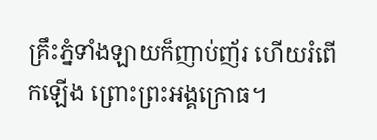គ្រឹះភ្នំទាំងឡាយក៏ញាប់ញ័រ ហើយរំពើកឡើង ព្រោះព្រះអង្គក្រោធ។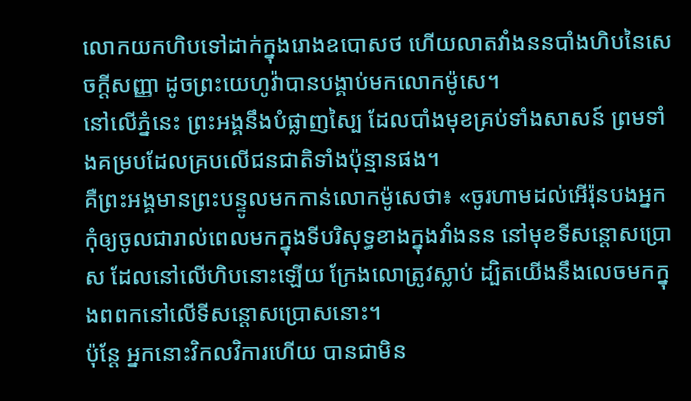លោកយកហិបទៅដាក់ក្នុងរោងឧបោសថ ហើយលាតវាំងននបាំងហិបនៃសេចក្ដីសញ្ញា ដូចព្រះយេហូវ៉ាបានបង្គាប់មកលោកម៉ូសេ។
នៅលើភ្នំនេះ ព្រះអង្គនឹងបំផ្លាញស្បៃ ដែលបាំងមុខគ្រប់ទាំងសាសន៍ ព្រមទាំងគម្របដែលគ្របលើជនជាតិទាំងប៉ុន្មានផង។
គឺព្រះអង្គមានព្រះបន្ទូលមកកាន់លោកម៉ូសេថា៖ «ចូរហាមដល់អើរ៉ុនបងអ្នក កុំឲ្យចូលជារាល់ពេលមកក្នុងទីបរិសុទ្ធខាងក្នុងវាំងនន នៅមុខទីសន្តោសប្រោស ដែលនៅលើហិបនោះឡើយ ក្រែងលោត្រូវស្លាប់ ដ្បិតយើងនឹងលេចមកក្នុងពពកនៅលើទីសន្តោសប្រោសនោះ។
ប៉ុន្តែ អ្នកនោះវិកលវិការហើយ បានជាមិន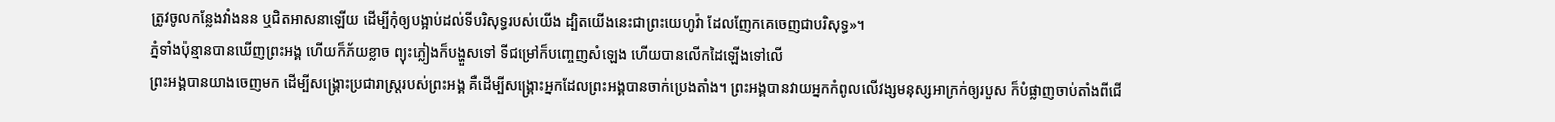ត្រូវចូលកន្លែងវាំងនន ឬជិតអាសនាឡើយ ដើម្បីកុំឲ្យបង្អាប់ដល់ទីបរិសុទ្ធរបស់យើង ដ្បិតយើងនេះជាព្រះយេហូវ៉ា ដែលញែកគេចេញជាបរិសុទ្ធ»។
ភ្នំទាំងប៉ុន្មានបានឃើញព្រះអង្គ ហើយក៏ភ័យខ្លាច ព្យុះភ្លៀងក៏បង្ហួសទៅ ទីជម្រៅក៏បញ្ចេញសំឡេង ហើយបានលើកដៃឡើងទៅលើ
ព្រះអង្គបានយាងចេញមក ដើម្បីសង្គ្រោះប្រជារាស្ត្ររបស់ព្រះអង្គ គឺដើម្បីសង្គ្រោះអ្នកដែលព្រះអង្គបានចាក់ប្រេងតាំង។ ព្រះអង្គបានវាយអ្នកកំពូលលើវង្សមនុស្សអាក្រក់ឲ្យរបួស ក៏បំផ្លាញចាប់តាំងពីជើ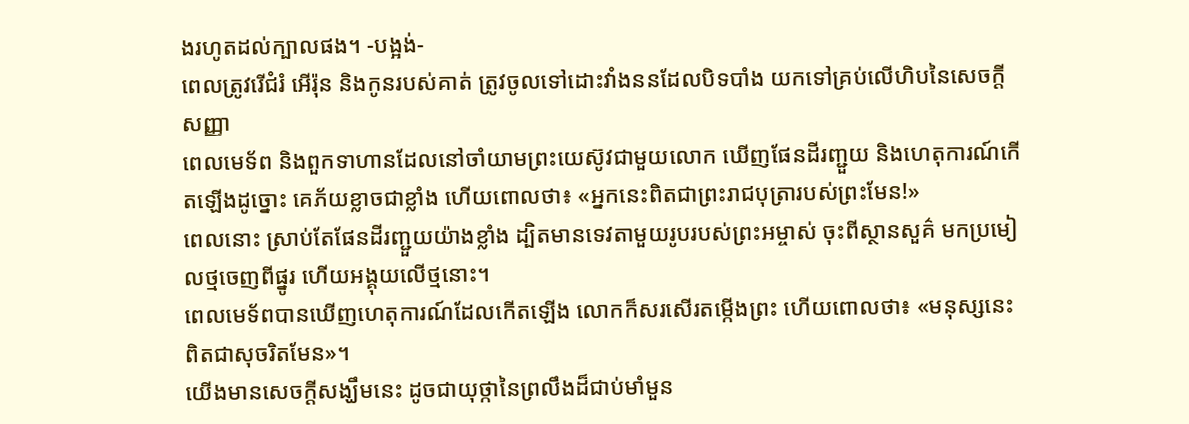ងរហូតដល់ក្បាលផង។ -បង្អង់-
ពេលត្រូវរើជំរំ អើរ៉ុន និងកូនរបស់គាត់ ត្រូវចូលទៅដោះវាំងននដែលបិទបាំង យកទៅគ្រប់លើហិបនៃសេចក្ដីសញ្ញា
ពេលមេទ័ព និងពួកទាហានដែលនៅចាំយាមព្រះយេស៊ូវជាមួយលោក ឃើញផែនដីរញ្ជួយ និងហេតុការណ៍កើតឡើងដូច្នោះ គេភ័យខ្លាចជាខ្លាំង ហើយពោលថា៖ «អ្នកនេះពិតជាព្រះរាជបុត្រារបស់ព្រះមែន!»
ពេលនោះ ស្រាប់តែផែនដីរញ្ជួយយ៉ាងខ្លាំង ដ្បិតមានទេវតាមួយរូបរបស់ព្រះអម្ចាស់ ចុះពីស្ថានសួគ៌ មកប្រមៀលថ្មចេញពីផ្នូរ ហើយអង្គុយលើថ្មនោះ។
ពេលមេទ័ពបានឃើញហេតុការណ៍ដែលកើតឡើង លោកក៏សរសើរតម្កើងព្រះ ហើយពោលថា៖ «មនុស្សនេះពិតជាសុចរិតមែន»។
យើងមានសេចក្ដីសង្ឃឹមនេះ ដូចជាយុថ្កានៃព្រលឹងដ៏ជាប់មាំមួន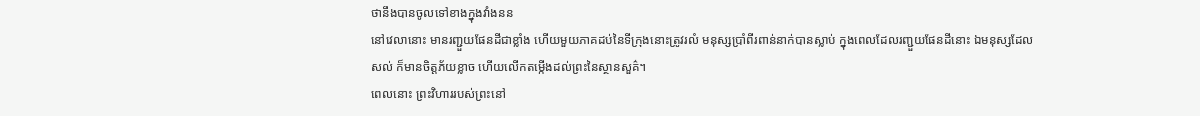ថានឹងបានចូលទៅខាងក្នុងវាំងនន
នៅវេលានោះ មានរញ្ជួយផែនដីជាខ្លាំង ហើយមួយភាគដប់នៃទីក្រុងនោះត្រូវរលំ មនុស្សប្រាំពីរពាន់នាក់បានស្លាប់ ក្នុងពេលដែលរញ្ជួយផែនដីនោះ ឯមនុស្សដែលសល់ ក៏មានចិត្តភ័យខ្លាច ហើយលើកតម្កើងដល់ព្រះនៃស្ថានសួគ៌។
ពេលនោះ ព្រះវិហាររបស់ព្រះនៅ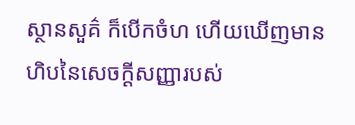ស្ថានសួគ៌ ក៏បើកចំហ ហើយឃើញមានហិបនៃសេចក្ដីសញ្ញារបស់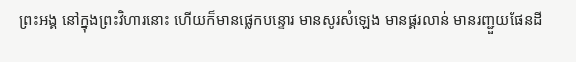ព្រះអង្គ នៅក្នុងព្រះវិហារនោះ ហើយក៏មានផ្លេកបន្ទោរ មានសូរសំឡេង មានផ្គរលាន់ មានរញ្ជួយផែនដី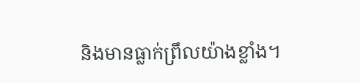និងមានធ្លាក់ព្រឹលយ៉ាងខ្លាំង។